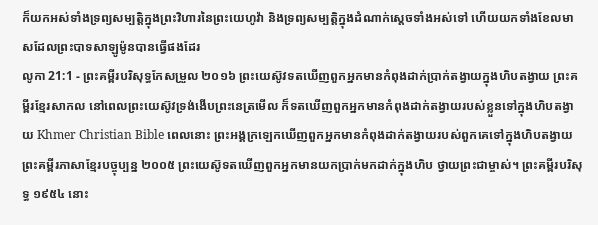ក៏យកអស់ទាំងទ្រព្យសម្បត្តិក្នុងព្រះវិហារនៃព្រះយេហូវ៉ា និងទ្រព្យសម្បត្តិក្នុងដំណាក់ស្តេចទាំងអស់ទៅ ហើយយកទាំងខែលមាសដែលព្រះបាទសាឡូម៉ូនបានធ្វើផងដែរ
លូកា 21:1 - ព្រះគម្ពីរបរិសុទ្ធកែសម្រួល ២០១៦ ព្រះយេស៊ូវទតឃើញពួកអ្នកមានកំពុងដាក់ប្រាក់តង្វាយក្នុងហិបតង្វាយ ព្រះគម្ពីរខ្មែរសាកល នៅពេលព្រះយេស៊ូវទ្រង់ងើបព្រះនេត្រមើល ក៏ទតឃើញពួកអ្នកមានកំពុងដាក់តង្វាយរបស់ខ្លួនទៅក្នុងហិបតង្វាយ Khmer Christian Bible ពេលនោះ ព្រះអង្គក្រឡេកឃើញពួកអ្នកមានកំពុងដាក់តង្វាយរបស់ពួកគេទៅក្នុងហិបតង្វាយ ព្រះគម្ពីរភាសាខ្មែរបច្ចុប្បន្ន ២០០៥ ព្រះយេស៊ូទតឃើញពួកអ្នកមានយកប្រាក់មកដាក់ក្នុងហិប ថ្វាយព្រះជាម្ចាស់។ ព្រះគម្ពីរបរិសុទ្ធ ១៩៥៤ នោះ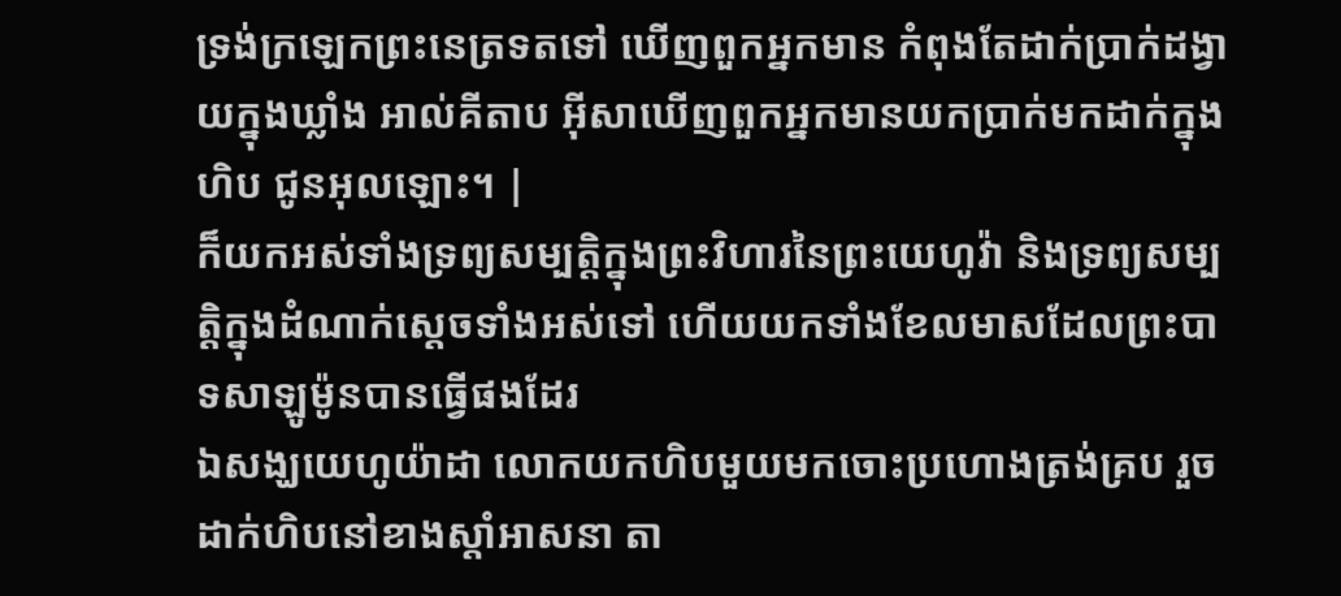ទ្រង់ក្រឡេកព្រះនេត្រទតទៅ ឃើញពួកអ្នកមាន កំពុងតែដាក់ប្រាក់ដង្វាយក្នុងឃ្លាំង អាល់គីតាប អ៊ីសាឃើញពួកអ្នកមានយកប្រាក់មកដាក់ក្នុងហិប ជូនអុលឡោះ។ |
ក៏យកអស់ទាំងទ្រព្យសម្បត្តិក្នុងព្រះវិហារនៃព្រះយេហូវ៉ា និងទ្រព្យសម្បត្តិក្នុងដំណាក់ស្តេចទាំងអស់ទៅ ហើយយកទាំងខែលមាសដែលព្រះបាទសាឡូម៉ូនបានធ្វើផងដែរ
ឯសង្ឃយេហូយ៉ាដា លោកយកហិបមួយមកចោះប្រហោងត្រង់គ្រប រួចដាក់ហិបនៅខាងស្ដាំអាសនា តា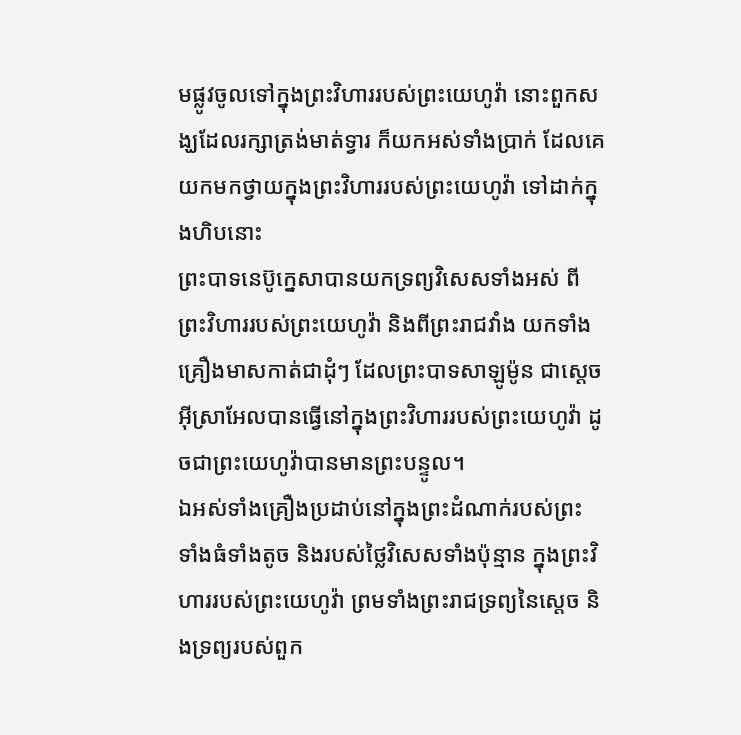មផ្លូវចូលទៅក្នុងព្រះវិហាររបស់ព្រះយេហូវ៉ា នោះពួកសង្ឃដែលរក្សាត្រង់មាត់ទ្វារ ក៏យកអស់ទាំងប្រាក់ ដែលគេយកមកថ្វាយក្នុងព្រះវិហាររបស់ព្រះយេហូវ៉ា ទៅដាក់ក្នុងហិបនោះ
ព្រះបាទនេប៊ូក្នេសាបានយកទ្រព្យវិសេសទាំងអស់ ពីព្រះវិហាររបស់ព្រះយេហូវ៉ា និងពីព្រះរាជវាំង យកទាំងគ្រឿងមាសកាត់ជាដុំៗ ដែលព្រះបាទសាឡូម៉ូន ជាស្តេចអ៊ីស្រាអែលបានធ្វើនៅក្នុងព្រះវិហាររបស់ព្រះយេហូវ៉ា ដូចជាព្រះយេហូវ៉ាបានមានព្រះបន្ទូល។
ឯអស់ទាំងគ្រឿងប្រដាប់នៅក្នុងព្រះដំណាក់របស់ព្រះ ទាំងធំទាំងតូច និងរបស់ថ្លៃវិសេសទាំងប៉ុន្មាន ក្នុងព្រះវិហាររបស់ព្រះយេហូវ៉ា ព្រមទាំងព្រះរាជទ្រព្យនៃស្តេច និងទ្រព្យរបស់ពួក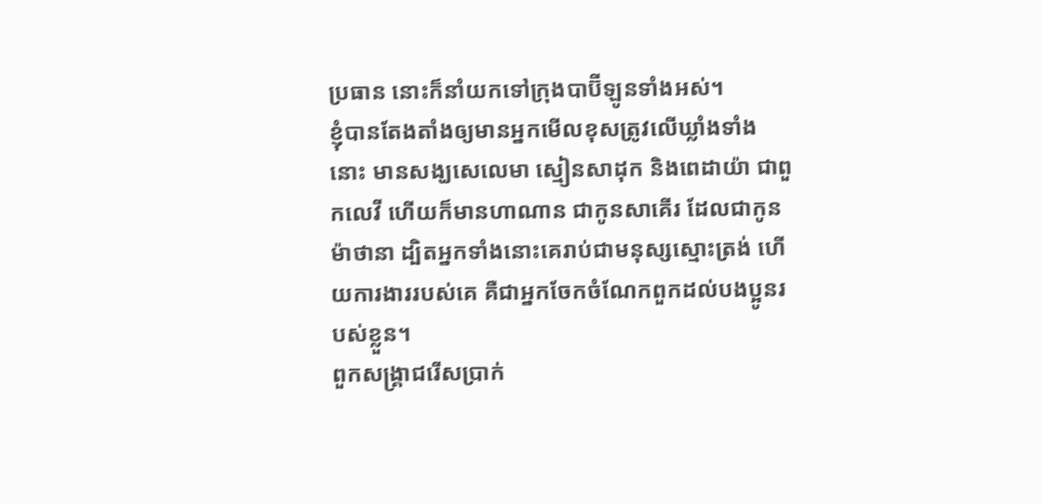ប្រធាន នោះក៏នាំយកទៅក្រុងបាប៊ីឡូនទាំងអស់។
ខ្ញុំបានតែងតាំងឲ្យមានអ្នកមើលខុសត្រូវលើឃ្លាំងទាំងនោះ មានសង្ឃសេលេមា ស្មៀនសាដុក និងពេដាយ៉ា ជាពួកលេវី ហើយក៏មានហាណាន ជាកូនសាគើរ ដែលជាកូនម៉ាថានា ដ្បិតអ្នកទាំងនោះគេរាប់ជាមនុស្សស្មោះត្រង់ ហើយការងាររបស់គេ គឺជាអ្នកចែកចំណែកពួកដល់បងប្អូនរបស់ខ្លួន។
ពួកសង្គ្រាជរើសប្រាក់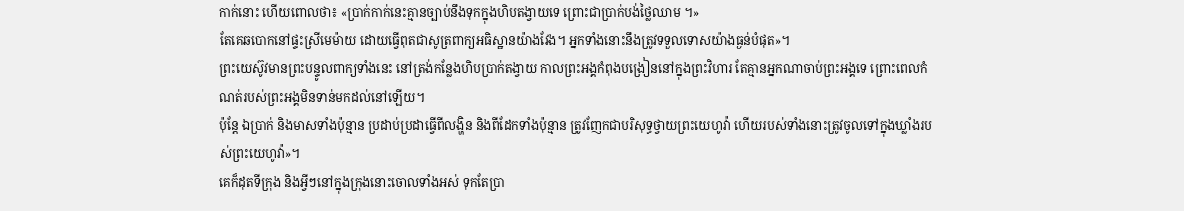កាក់នោះ ហើយពោលថា៖ «ប្រាក់កាក់នេះគ្មានច្បាប់នឹងទុកក្នុងហិបតង្វាយទេ ព្រោះជាប្រាក់បង់ថ្លៃឈាម ។»
តែគេឆបោកនៅផ្ទះស្រីមេម៉ាយ ដោយធ្វើពុតជាសូត្រពាក្យអធិស្ឋានយ៉ាងវែង។ អ្នកទាំងនោះនឹងត្រូវទទួលទោសយ៉ាងធ្ងន់បំផុត»។
ព្រះយេស៊ូវមានព្រះបន្ទូលពាក្យទាំងនេះ នៅត្រង់កន្លែងហិបប្រាក់តង្វាយ កាលព្រះអង្គកំពុងបង្រៀននៅក្នុងព្រះវិហារ តែគ្មានអ្នកណាចាប់ព្រះអង្គទេ ព្រោះពេលកំណត់របស់ព្រះអង្គមិនទាន់មកដល់នៅឡើយ។
ប៉ុន្តែ ឯប្រាក់ និងមាសទាំងប៉ុន្មាន ប្រដាប់ប្រដាធ្វើពីលង្ហិន និងពីដែកទាំងប៉ុន្មាន ត្រូវញែកជាបរិសុទ្ធថ្វាយព្រះយេហូវ៉ា ហើយរបស់ទាំងនោះត្រូវចូលទៅក្នុងឃ្លាំងរបស់ព្រះយេហូវ៉ា»។
គេក៏ដុតទីក្រុង និងអ្វីៗនៅក្នុងក្រុងនោះចោលទាំងអស់ ទុកតែប្រា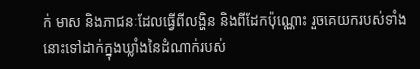ក់ មាស និងភាជនៈដែលធ្វើពីលង្ហិន និងពីដែកប៉ុណ្ណោះ រួចគេយករបស់ទាំងនោះទៅដាក់ក្នុងឃ្លាំងនៃដំណាក់របស់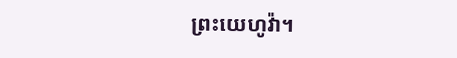ព្រះយេហូវ៉ា។